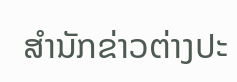ສຳນັກຂ່າວຕ່າງປະ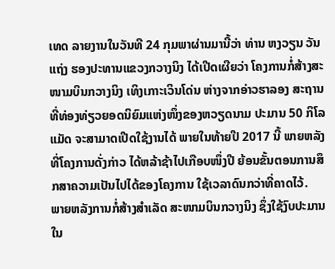ເທດ ລາຍງານໃນວັນທີ 24 ກຸມພາຜ່ານມານີ້ວ່າ ທ່ານ ຫງວຽນ ວັນ ແຖ່ງ ຮອງປະທານແຂວງກວາງນິງ ໄດ້ເປີດເຜີຍວ່າ ໂຄງການກໍ່ສ້າງສະໜາມບິນກວາງນິງ ເທິງເກາະເວິນໂດ່ນ ຫ່າງຈາກອ່າວຮາລອງ ສະຖານທີ່ທ່ອງທ່ຽວຍອດນິຍົມແຫ່ງໜຶ່ງຂອງຫວຽດນາມ ປະມານ 50 ກິໂລແມັດ ຈະສາມາດເປີດໃຊ້ງານໄດ້ ພາຍໃນທ້າຍປີ 2017 ນີ້ ພາຍຫລັງທີ່ໂຄງການດັ່ງກ່າວ ໄດ້ຫລ້າຊ້າໄປເກືອບໜຶ່ງປີ ຍ້ອນຂັ້ນຕອນການສຶກສາຄວາມເປັນໄປໄດ້ຂອງໂຄງການ ໃຊ້ເວລາດົນກວ່າທີ່ຄາດໄວ້.
ພາຍຫລັງການກໍ່ສ້າງສຳເລັດ ສະໜາມບິນກວາງນິງ ຊຶ່ງໃຊ້ງົບປະມານໃນ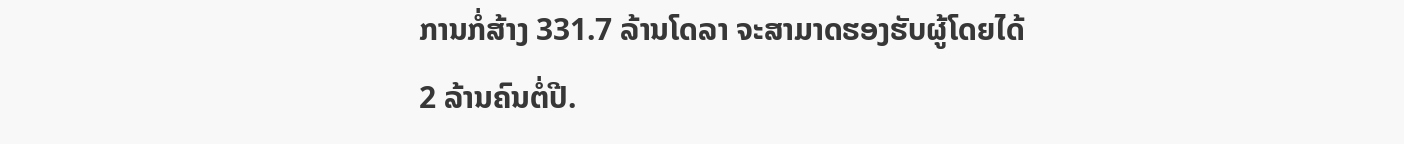ການກໍ່ສ້າງ 331.7 ລ້ານໂດລາ ຈະສາມາດຮອງຮັບຜູ້ໂດຍໄດ້ 2 ລ້ານຄົນຕໍ່ປີ.